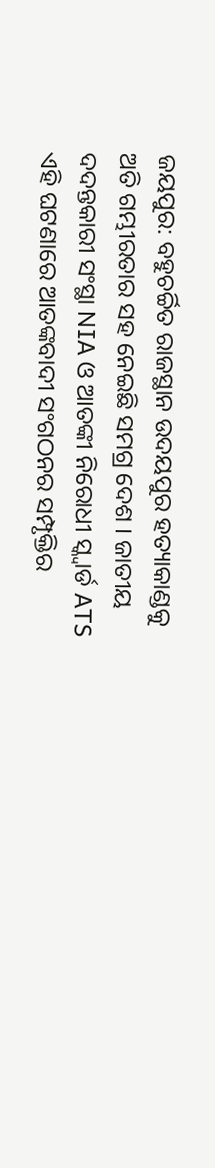ଜୟପୁର: ବହୁଚର୍ଚ୍ଚିତ ରାଜସ୍ଥାନ ଉଦୟପୁର ହତ୍ୟାକାଣ୍ଡକୁ ଅତି ଗମ୍ଭୀରତାର ସହ ନେଇଛି ସମଗ୍ର ଦେଶ । ଜାତୀୟ ଦଦନ୍ତକାରୀ ସଂସ୍ଥା NIA ଓ ଆତଙ୍କୀ ନିରୋଧୀ ସ୍କ୍ବାର୍ଡ ATS ଏହି ଘଟଣାରେ ଆତଙ୍କବାଦୀ ସଂଗଠନର ସମ୍ପୃକ୍ତିର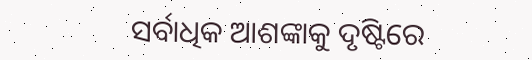ସର୍ବାଧିକ ଆଶଙ୍କାକୁ ଦୃଷ୍ଟିରେ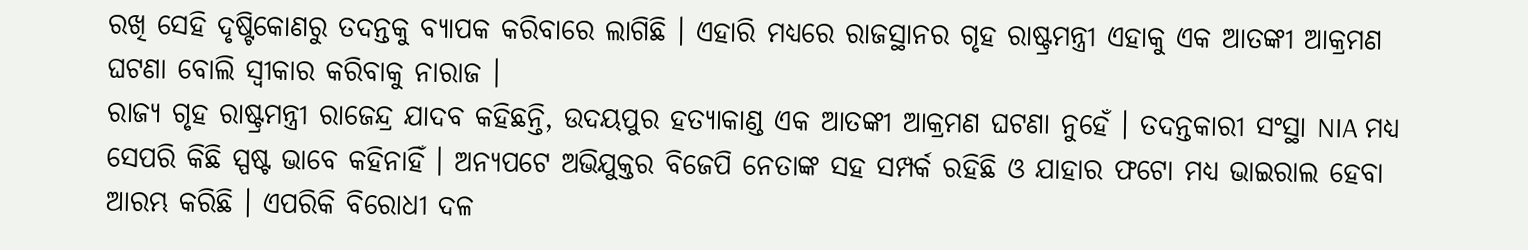ରଖି ସେହି ଦୃଷ୍ଟିକୋଣରୁ ତଦନ୍ତକୁ ବ୍ୟାପକ କରିବାରେ ଲାଗିଛି । ଏହାରି ମଧ୍ୟରେ ରାଜସ୍ଥାନର ଗୃହ ରାଷ୍ଟ୍ରମନ୍ତ୍ରୀ ଏହାକୁ ଏକ ଆତଙ୍କୀ ଆକ୍ରମଣ ଘଟଣା ବୋଲି ସ୍ବୀକାର କରିବାକୁ ନାରାଜ ।
ରାଜ୍ୟ ଗୃହ ରାଷ୍ଟ୍ରମନ୍ତ୍ରୀ ରାଜେନ୍ଦ୍ର ଯାଦବ କହିଛନ୍ତି, ଉଦୟପୁର ହତ୍ୟାକାଣ୍ଡ ଏକ ଆତଙ୍କୀ ଆକ୍ରମଣ ଘଟଣା ନୁହେଁ । ତଦନ୍ତକାରୀ ସଂସ୍ଥା NIA ମଧ୍ୟ ସେପରି କିଛି ସ୍ପଷ୍ଟ ଭାବେ କହିନାହିଁ । ଅନ୍ୟପଟେ ଅଭିଯୁକ୍ତର ବିଜେପି ନେତାଙ୍କ ସହ ସମ୍ପର୍କ ରହିଛି ଓ ଯାହାର ଫଟୋ ମଧ୍ୟ ଭାଇରାଲ ହେବା ଆରମ୍ଭ କରିଛି । ଏପରିକି ବିରୋଧୀ ଦଳ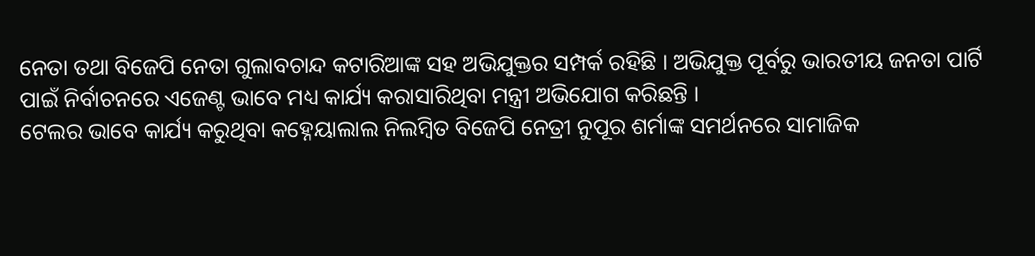ନେତା ତଥା ବିଜେପି ନେତା ଗୁଲାବଚାନ୍ଦ କଟାରିଆଙ୍କ ସହ ଅଭିଯୁକ୍ତର ସମ୍ପର୍କ ରହିଛି । ଅଭିଯୁକ୍ତ ପୂର୍ବରୁ ଭାରତୀୟ ଜନତା ପାର୍ଟି ପାଇଁ ନିର୍ବାଚନରେ ଏଜେଣ୍ଟ ଭାବେ ମଧ୍ୟ କାର୍ଯ୍ୟ କରାସାରିଥିବା ମନ୍ତ୍ରୀ ଅଭିଯୋଗ କରିଛନ୍ତି ।
ଟେଲର ଭାବେ କାର୍ଯ୍ୟ କରୁଥିବା କହ୍ନେୟାଲାଲ ନିଲମ୍ବିତ ବିଜେପି ନେତ୍ରୀ ନୁପୂର ଶର୍ମାଙ୍କ ସମର୍ଥନରେ ସାମାଜିକ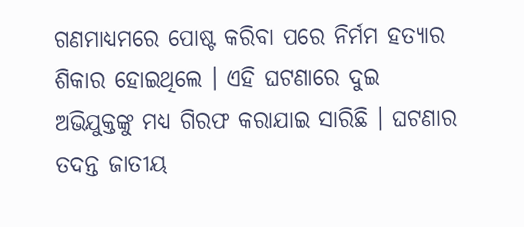ଗଣମାଧ୍ୟମରେ ପୋଷ୍ଟ କରିବା ପରେ ନିର୍ମମ ହତ୍ୟାର ଶିକାର ହୋଇଥିଲେ । ଏହି ଘଟଣାରେ ଦୁଇ ଅଭିଯୁକ୍ତଙ୍କୁ ମଧ୍ୟ ଗିରଫ କରାଯାଇ ସାରିଛି । ଘଟଣାର ତଦନ୍ତ ଜାତୀୟ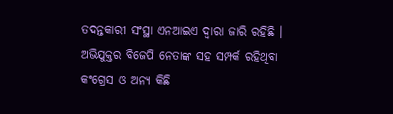ତଦନ୍ତକାରୀ ସଂସ୍ଥା ଏନଆଇଏ ଦ୍ବାରା ଜାରି ରହିଛି । ଅଭିଯୁକ୍ତର ବିଜେପି ନେତାଙ୍କ ସହ ସମ୍ପର୍କ ରହିଥିବା କଂଗ୍ରେସ ଓ ଅନ୍ୟ କିଛି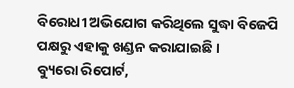ବିରୋଧୀ ଅଭିଯୋଗ କରିଥିଲେ ସୁଦ୍ଧା ବିଜେପି ପକ୍ଷରୁ ଏହାକୁ ଖଣ୍ଡନ କରାଯାଇଛି ।
ବ୍ୟୁରୋ ରିପୋର୍ଟ,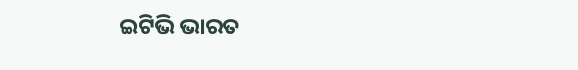ଇଟିଭି ଭାରତ